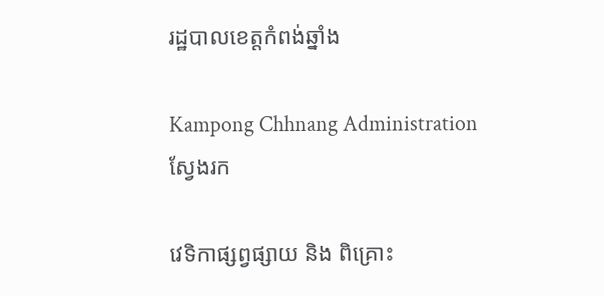រដ្ឋបាលខេត្តកំពង់ឆ្នាំង

Kampong Chhnang Administration
ស្វែងរក

វេទិកាផ្សព្វផ្សាយ និង ពិគ្រោះ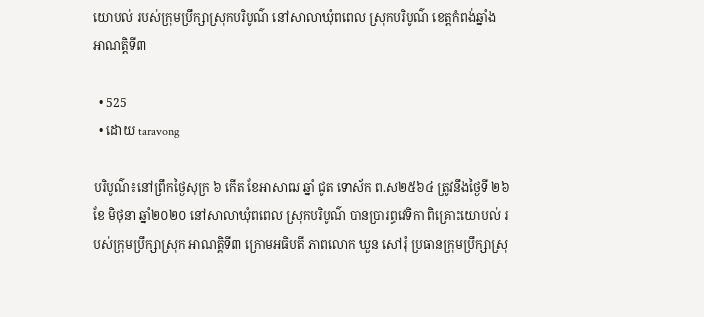យោបល់ របស់ក្រុមប្រឹក្សាស្រុកបរិបូណ៌ នៅសាលាឃុំពពេល ស្រុកបរិបូណ៌ ខេត្តកំពង់ឆ្នាំង អាណត្តិទី៣

  • 525
  • ដោយ taravong

បរិបូណ៌៖នៅព្រឹកថ្ងៃសុក្រ ៦ កើត ខែអាសាឍ ឆ្នាំ ជូត ទោស័ក ព.ស២៥៦៤ ត្រូវនឹងថ្ងៃទី ២៦ ខែ មិថុនា ឆ្នាំ២០២០ នៅសាលាឃុំពពេល ស្រុកបរិបូណ៌ បានប្រារព្ធវេទិកា ពិគ្រោះយោបល់ របស់ក្រុមប្រឹក្សាស្រុក អាណត្តិទី៣ ក្រោមអធិបតី ភាពលោក ឃួន សៅរុំ ប្រធានក្រុមប្រឹក្សាស្រុ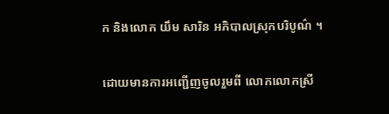ក និងលោក យឹម សារិន អភិបាលស្រុកបរិបូណ៌ ។

ដោយមានការអញ្ជើញចូលរួមពី លោកលោកស្រី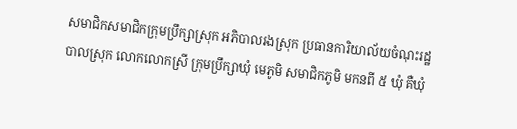សមាជិកសមាជិកក្រុមប្រឹក្សាស្រុក អភិបាលរងស្រុក ប្រធានការិយាល័យចំណុះរដ្ឋបាលស្រុក លោកលោកស្រី ក្រុមប្រឹក្សាឃុំ មេភូមិ សមាជិកភូមិ មកនពី ៥ ឃុំ គឺឃុំ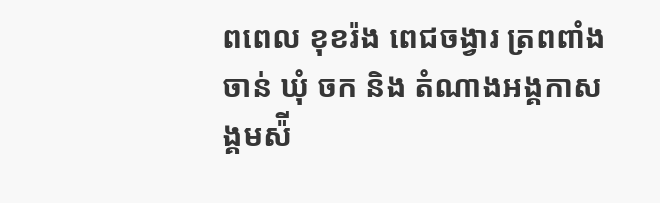ពពេល ខុខរ៉ង ពេជចង្វារ ត្រពពាំងចាន់ ឃុំ ចក និង តំណាងអង្គកាសង្គមស៉ី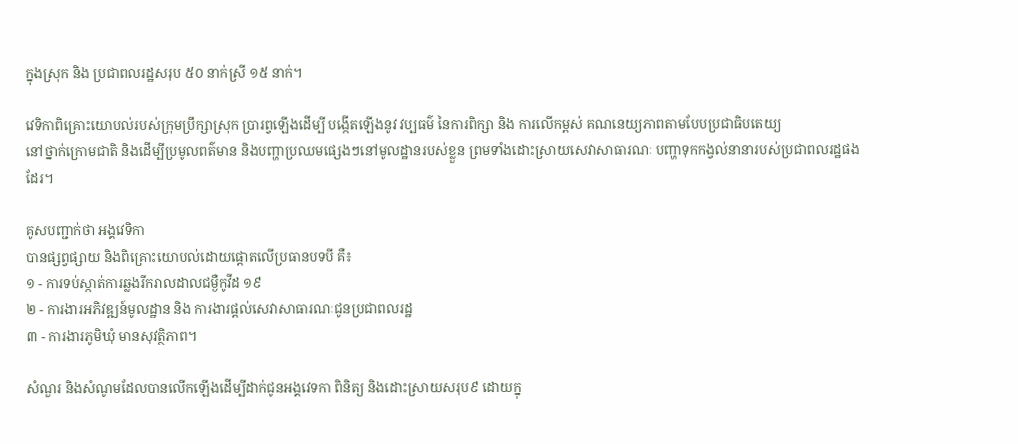ក្នុងស្រុក និង ប្រជាពលរដ្ឋសរុប ៥០ នាក់ស្រី ១៥ នាក់។

វេទិកាពិគ្រោះយោបល់របស់ក្រុមប្រឹក្សាស្រុក ប្រារព្វឡើងដើម្បី បង្កើតឡើងនូវ វប្បធម៌ នៃការពិក្សា និង ការលើកម្ពស់ គណនេយ្យភាពតាមបែបប្រជាធិបតេយ្យ
នៅថ្នាក់ក្រោមជាតិ និងដើម្បីប្រមូលពត៌មាន និងបញ្ហាប្រឈមផ្សេងៗនៅមូលដ្ឋានរបស់ខ្លួន ព្រមទាំងដោះស្រាយសេវាសាធារណៈ បញ្ហាទុកកង្វល់នានារបស់ប្រជាពលរដ្ឋផងដែរ។

គូសបញ្ជាក់ថា អង្គវេទិកា
បានផ្សព្វផ្សាយ និងពិគ្រោះយោបល់ដោយផ្ដោតលើប្រធានបទបី គឺ៖
១ - ការទប់ស្កាត់ការឆ្លងរីករាលដាលជម្ងឺកូវីដ ១៩
២ - ការងារអភិវឌ្ឍន៍មូលដ្ឋាន និង ការងារផ្តល់សេវាសាធារណៈជូនប្រជាពលរដ្ឋ
៣ - ការងារភូមិឃុំ មានសុវត្ថិភាព។

សំណួរ និងសំណូមដែលបានលើកឡើងដើម្បីដាក់ជូនអង្គវេទកា ពិនិត្យ និងដោះស្រាយសរុប៩ ដោយក្នុ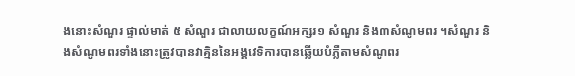ងនោះសំណួរ ផ្ទាល់មាត់ ៥ សំណួរ ជាលាយលក្ខណ៍អក្សរ១ សំណួរ និង៣សំណូមពរ ។សំណួរ និងសំណូមពរទាំងនោះត្រូវបានវាគ្មិននៃអង្គវេទិការបានឆ្លើយបំភ្លឺតាមសំណូពរ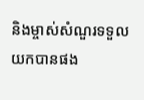និងម្ចាស់សំណួរទទួលយកបានផង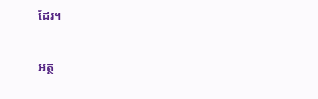ដែរ។

អត្ថ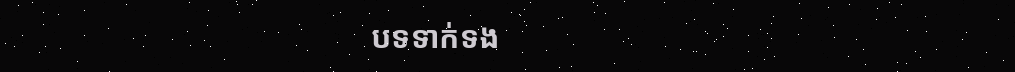បទទាក់ទង